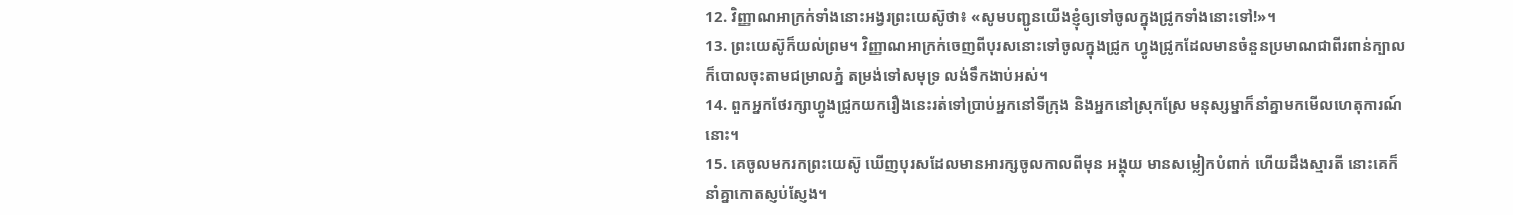12. វិញ្ញាណអាក្រក់ទាំងនោះអង្វរព្រះយេស៊ូថា៖ «សូមបញ្ជូនយើងខ្ញុំឲ្យទៅចូលក្នុងជ្រូកទាំងនោះទៅ!»។
13. ព្រះយេស៊ូក៏យល់ព្រម។ វិញ្ញាណអាក្រក់ចេញពីបុរសនោះទៅចូលក្នុងជ្រូក ហ្វូងជ្រូកដែលមានចំនួនប្រមាណជាពីរពាន់ក្បាល ក៏បោលចុះតាមជម្រាលភ្នំ តម្រង់ទៅសមុទ្រ លង់ទឹកងាប់អស់។
14. ពួកអ្នកថែរក្សាហ្វូងជ្រូកយករឿងនេះរត់ទៅប្រាប់អ្នកនៅទីក្រុង និងអ្នកនៅស្រុកស្រែ មនុស្សម្នាក៏នាំគ្នាមកមើលហេតុការណ៍នោះ។
15. គេចូលមករកព្រះយេស៊ូ ឃើញបុរសដែលមានអារក្សចូលកាលពីមុន អង្គុយ មានសម្លៀកបំពាក់ ហើយដឹងស្មារតី នោះគេក៏នាំគ្នាកោតស្ញប់ស្ញែង។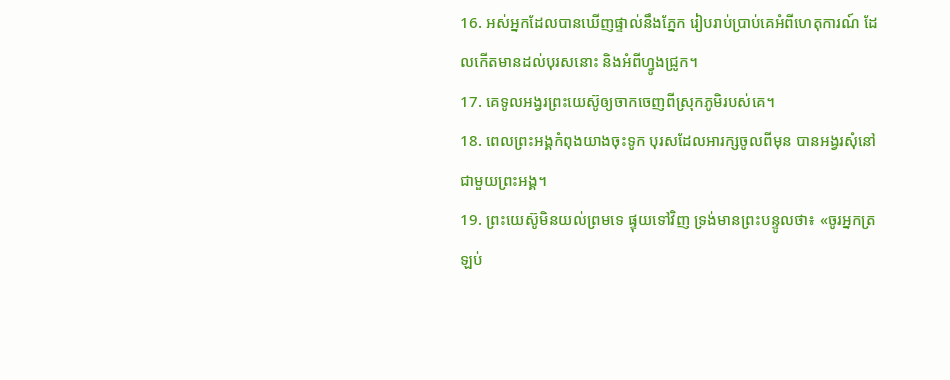16. អស់អ្នកដែលបានឃើញផ្ទាល់នឹងភ្នែក រៀបរាប់ប្រាប់គេអំពីហេតុការណ៍ ដែលកើតមានដល់បុរសនោះ និងអំពីហ្វូងជ្រូក។
17. គេទូលអង្វរព្រះយេស៊ូឲ្យចាកចេញពីស្រុកភូមិរបស់គេ។
18. ពេលព្រះអង្គកំពុងយាងចុះទូក បុរសដែលអារក្សចូលពីមុន បានអង្វរសុំនៅជាមួយព្រះអង្គ។
19. ព្រះយេស៊ូមិនយល់ព្រមទេ ផ្ទុយទៅវិញ ទ្រង់មានព្រះបន្ទូលថា៖ «ចូរអ្នកត្រឡប់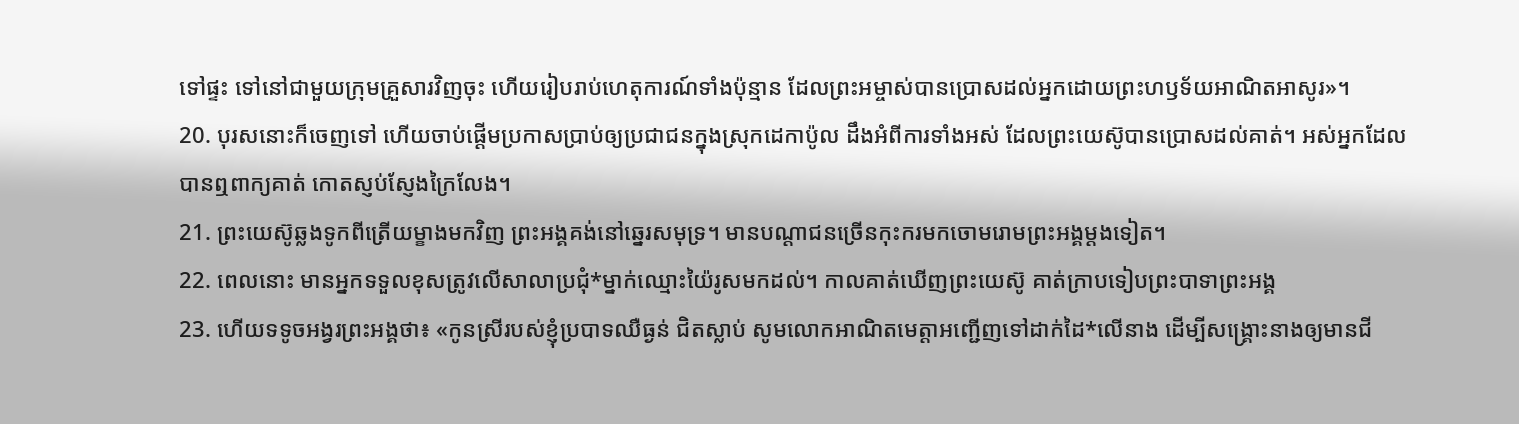ទៅផ្ទះ ទៅនៅជាមួយក្រុមគ្រួសារវិញចុះ ហើយរៀបរាប់ហេតុការណ៍ទាំងប៉ុន្មាន ដែលព្រះអម្ចាស់បានប្រោសដល់អ្នកដោយព្រះហឫទ័យអាណិតអាសូរ»។
20. បុរសនោះក៏ចេញទៅ ហើយចាប់ផ្ដើមប្រកាសប្រាប់ឲ្យប្រជាជនក្នុងស្រុកដេកាប៉ូល ដឹងអំពីការទាំងអស់ ដែលព្រះយេស៊ូបានប្រោសដល់គាត់។ អស់អ្នកដែលបានឮពាក្យគាត់ កោតស្ញប់ស្ញែងក្រៃលែង។
21. ព្រះយេស៊ូឆ្លងទូកពីត្រើយម្ខាងមកវិញ ព្រះអង្គគង់នៅឆ្នេរសមុទ្រ។ មានបណ្ដាជនច្រើនកុះករមកចោមរោមព្រះអង្គម្ដងទៀត។
22. ពេលនោះ មានអ្នកទទួលខុសត្រូវលើសាលាប្រជុំ*ម្នាក់ឈ្មោះយ៉ៃរូសមកដល់។ កាលគាត់ឃើញព្រះយេស៊ូ គាត់ក្រាបទៀបព្រះបាទាព្រះអង្គ
23. ហើយទទូចអង្វរព្រះអង្គថា៖ «កូនស្រីរបស់ខ្ញុំប្របាទឈឺធ្ងន់ ជិតស្លាប់ សូមលោកអាណិតមេត្តាអញ្ជើញទៅដាក់ដៃ*លើនាង ដើម្បីសង្គ្រោះនាងឲ្យមានជី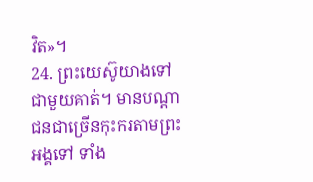វិត»។
24. ព្រះយេស៊ូយាងទៅជាមួយគាត់។ មានបណ្ដាជនជាច្រើនកុះករតាមព្រះអង្គទៅ ទាំង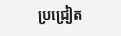ប្រជ្រៀត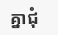គ្នាជុំ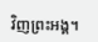វិញព្រះអង្គ។